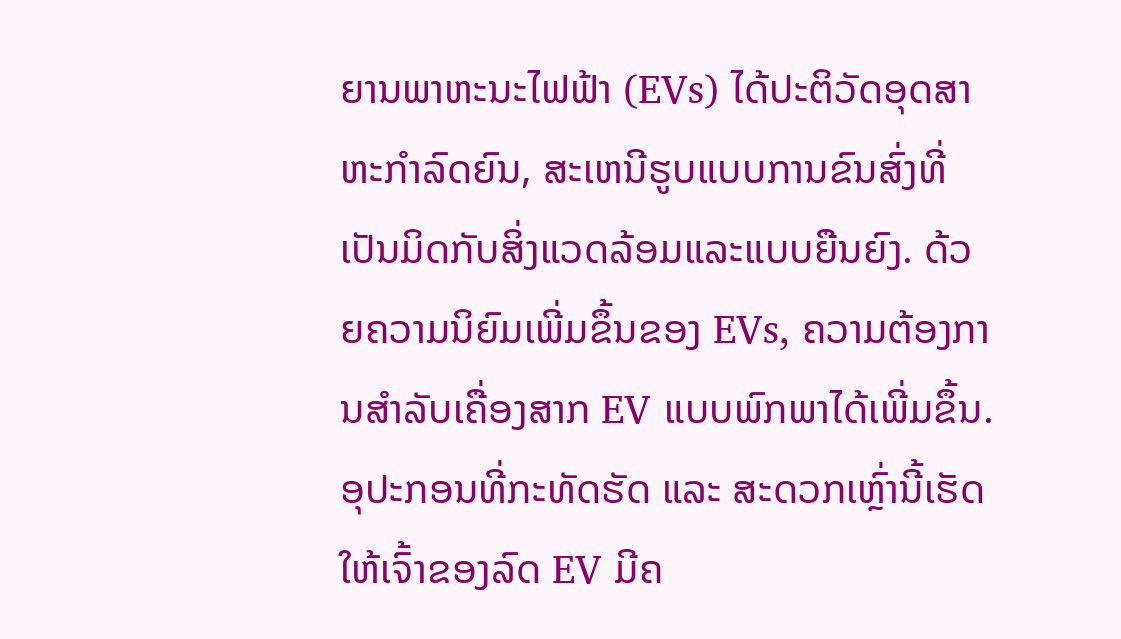ຍານພາຫະນະໄຟຟ້າ (EVs) ໄດ້ປະຕິວັດອຸດສາຫະກໍາລົດຍົນ, ສະເຫນີຮູບແບບການຂົນສົ່ງທີ່ເປັນມິດກັບສິ່ງແວດລ້ອມແລະແບບຍືນຍົງ. ດ້ວຍຄວາມນິຍົມເພີ່ມຂຶ້ນຂອງ EVs, ຄວາມຕ້ອງການສໍາລັບເຄື່ອງສາກ EV ແບບພົກພາໄດ້ເພີ່ມຂຶ້ນ. ອຸປະກອນທີ່ກະທັດຮັດ ແລະ ສະດວກເຫຼົ່ານີ້ເຮັດໃຫ້ເຈົ້າຂອງລົດ EV ມີຄ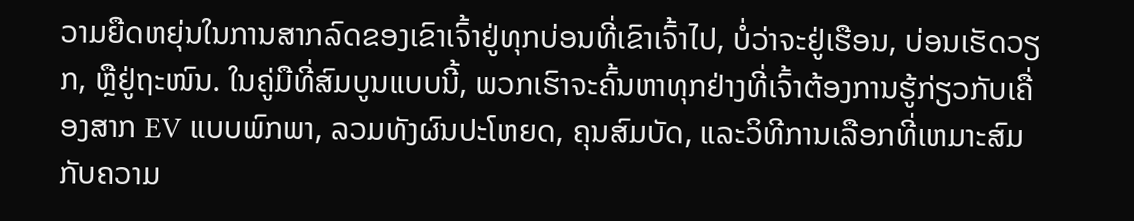ວາມຍືດຫຍຸ່ນໃນການສາກລົດຂອງເຂົາເຈົ້າຢູ່ທຸກບ່ອນທີ່ເຂົາເຈົ້າໄປ, ບໍ່ວ່າຈະຢູ່ເຮືອນ, ບ່ອນເຮັດວຽກ, ຫຼືຢູ່ຖະໜົນ. ໃນຄູ່ມືທີ່ສົມບູນແບບນີ້, ພວກເຮົາຈະຄົ້ນຫາທຸກຢ່າງທີ່ເຈົ້າຕ້ອງການຮູ້ກ່ຽວກັບເຄື່ອງສາກ EV ແບບພົກພາ, ລວມທັງຜົນປະໂຫຍດ, ຄຸນສົມບັດ, ແລະວິທີການເລືອກທີ່ເຫມາະສົມກັບຄວາມ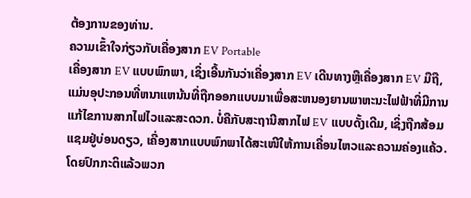ຕ້ອງການຂອງທ່ານ.
ຄວາມເຂົ້າໃຈກ່ຽວກັບເຄື່ອງສາກ EV Portable
ເຄື່ອງສາກ EV ແບບພົກພາ, ເຊິ່ງເອີ້ນກັນວ່າເຄື່ອງສາກ EV ເດີນທາງຫຼືເຄື່ອງສາກ EV ມືຖື, ແມ່ນອຸປະກອນທີ່ຫນາແຫນ້ນທີ່ຖືກອອກແບບມາເພື່ອສະຫນອງຍານພາຫະນະໄຟຟ້າທີ່ມີການແກ້ໄຂການສາກໄຟໄວແລະສະດວກ. ບໍ່ຄືກັບສະຖານີສາກໄຟ EV ແບບດັ້ງເດີມ, ເຊິ່ງຖືກສ້ອມແຊມຢູ່ບ່ອນດຽວ, ເຄື່ອງສາກແບບພົກພາໄດ້ສະເໜີໃຫ້ການເຄື່ອນໄຫວແລະຄວາມຄ່ອງແຄ້ວ. ໂດຍປົກກະຕິແລ້ວພວກ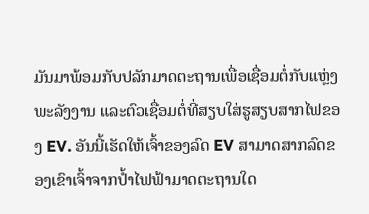ມັນມາພ້ອມກັບປລັກມາດຕະຖານເພື່ອເຊື່ອມຕໍ່ກັບແຫຼ່ງພະລັງງານ ແລະຕົວເຊື່ອມຕໍ່ທີ່ສຽບໃສ່ຮູສຽບສາກໄຟຂອງ EV. ອັນນີ້ເຮັດໃຫ້ເຈົ້າຂອງລົດ EV ສາມາດສາກລົດຂອງເຂົາເຈົ້າຈາກປ້ຳໄຟຟ້າມາດຕະຖານໃດ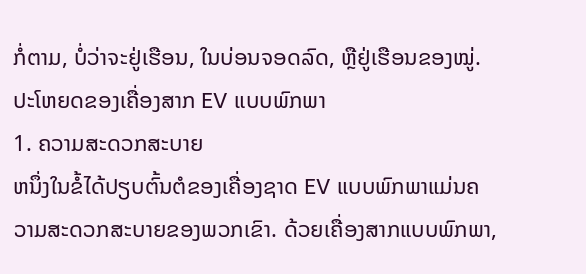ກໍ່ຕາມ, ບໍ່ວ່າຈະຢູ່ເຮືອນ, ໃນບ່ອນຈອດລົດ, ຫຼືຢູ່ເຮືອນຂອງໝູ່.
ປະໂຫຍດຂອງເຄື່ອງສາກ EV ແບບພົກພາ
1. ຄວາມສະດວກສະບາຍ
ຫນຶ່ງໃນຂໍ້ໄດ້ປຽບຕົ້ນຕໍຂອງເຄື່ອງຊາດ EV ແບບພົກພາແມ່ນຄວາມສະດວກສະບາຍຂອງພວກເຂົາ. ດ້ວຍເຄື່ອງສາກແບບພົກພາ,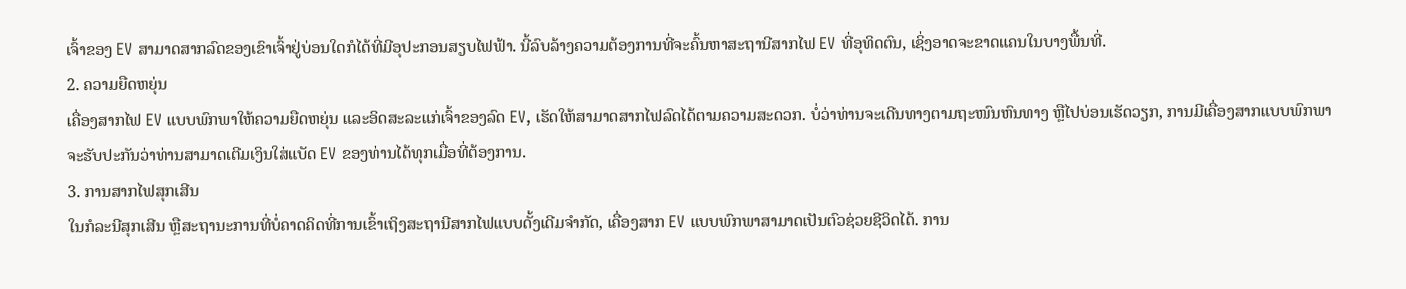ເຈົ້າຂອງ EV ສາມາດສາກລົດຂອງເຂົາເຈົ້າຢູ່ບ່ອນໃດກໍໄດ້ທີ່ມີອຸປະກອນສຽບໄຟຟ້າ. ນີ້ລົບລ້າງຄວາມຕ້ອງການທີ່ຈະຄົ້ນຫາສະຖານີສາກໄຟ EV ທີ່ອຸທິດຕົນ, ເຊິ່ງອາດຈະຂາດແຄນໃນບາງພື້ນທີ່.
2. ຄວາມຍືດຫຍຸ່ນ
ເຄື່ອງສາກໄຟ EV ແບບພົກພາໃຫ້ຄວາມຍືດຫຍຸ່ນ ແລະອິດສະລະແກ່ເຈົ້າຂອງລົດ EV, ເຮັດໃຫ້ສາມາດສາກໄຟລົດໄດ້ຕາມຄວາມສະດວກ. ບໍ່ວ່າທ່ານຈະເດີນທາງຕາມຖະໜົນຫົນທາງ ຫຼືໄປບ່ອນເຮັດວຽກ, ການມີເຄື່ອງສາກແບບພົກພາຈະຮັບປະກັນວ່າທ່ານສາມາດເຕີມເງິນໃສ່ແບັດ EV ຂອງທ່ານໄດ້ທຸກເມື່ອທີ່ຕ້ອງການ.
3. ການສາກໄຟສຸກເສີນ
ໃນກໍລະນີສຸກເສີນ ຫຼືສະຖານະການທີ່ບໍ່ຄາດຄິດທີ່ການເຂົ້າເຖິງສະຖານີສາກໄຟແບບດັ້ງເດີມຈຳກັດ, ເຄື່ອງສາກ EV ແບບພົກພາສາມາດເປັນຕົວຊ່ວຍຊີວິດໄດ້. ການ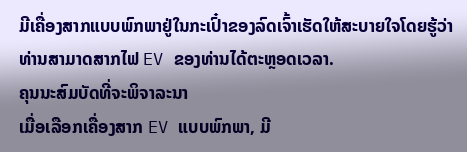ມີເຄື່ອງສາກແບບພົກພາຢູ່ໃນກະເປົ໋າຂອງລົດເຈົ້າເຮັດໃຫ້ສະບາຍໃຈໂດຍຮູ້ວ່າທ່ານສາມາດສາກໄຟ EV ຂອງທ່ານໄດ້ຕະຫຼອດເວລາ.
ຄຸນນະສົມບັດທີ່ຈະພິຈາລະນາ
ເມື່ອເລືອກເຄື່ອງສາກ EV ແບບພົກພາ, ມີ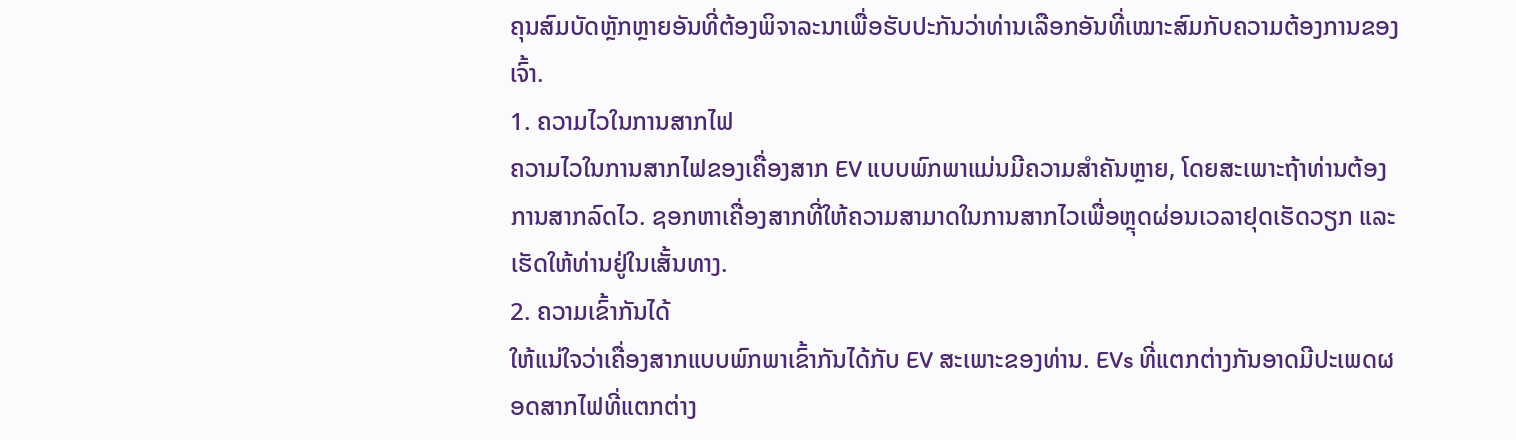ຄຸນສົມບັດຫຼັກຫຼາຍອັນທີ່ຕ້ອງພິຈາລະນາເພື່ອຮັບປະກັນວ່າທ່ານເລືອກອັນທີ່ເໝາະສົມກັບຄວາມຕ້ອງການຂອງເຈົ້າ.
1. ຄວາມໄວໃນການສາກໄຟ
ຄວາມໄວໃນການສາກໄຟຂອງເຄື່ອງສາກ EV ແບບພົກພາແມ່ນມີຄວາມສຳຄັນຫຼາຍ, ໂດຍສະເພາະຖ້າທ່ານຕ້ອງການສາກລົດໄວ. ຊອກຫາເຄື່ອງສາກທີ່ໃຫ້ຄວາມສາມາດໃນການສາກໄວເພື່ອຫຼຸດຜ່ອນເວລາຢຸດເຮັດວຽກ ແລະເຮັດໃຫ້ທ່ານຢູ່ໃນເສັ້ນທາງ.
2. ຄວາມເຂົ້າກັນໄດ້
ໃຫ້ແນ່ໃຈວ່າເຄື່ອງສາກແບບພົກພາເຂົ້າກັນໄດ້ກັບ EV ສະເພາະຂອງທ່ານ. EVs ທີ່ແຕກຕ່າງກັນອາດມີປະເພດຜອດສາກໄຟທີ່ແຕກຕ່າງ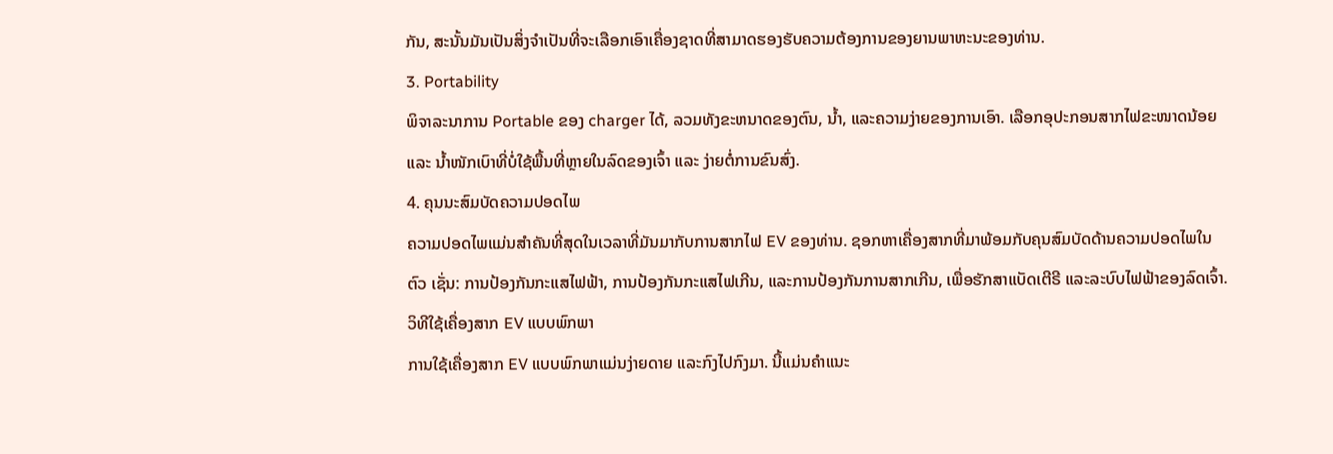ກັນ, ສະນັ້ນມັນເປັນສິ່ງຈໍາເປັນທີ່ຈະເລືອກເອົາເຄື່ອງຊາດທີ່ສາມາດຮອງຮັບຄວາມຕ້ອງການຂອງຍານພາຫະນະຂອງທ່ານ.
3. Portability
ພິຈາລະນາການ Portable ຂອງ charger ໄດ້, ລວມທັງຂະຫນາດຂອງຕົນ, ນ້ຳ, ແລະຄວາມງ່າຍຂອງການເອົາ. ເລືອກອຸປະກອນສາກໄຟຂະໜາດນ້ອຍ ແລະ ນ້ຳໜັກເບົາທີ່ບໍ່ໃຊ້ພື້ນທີ່ຫຼາຍໃນລົດຂອງເຈົ້າ ແລະ ງ່າຍຕໍ່ການຂົນສົ່ງ.
4. ຄຸນນະສົມບັດຄວາມປອດໄພ
ຄວາມປອດໄພແມ່ນສໍາຄັນທີ່ສຸດໃນເວລາທີ່ມັນມາກັບການສາກໄຟ EV ຂອງທ່ານ. ຊອກຫາເຄື່ອງສາກທີ່ມາພ້ອມກັບຄຸນສົມບັດດ້ານຄວາມປອດໄພໃນຕົວ ເຊັ່ນ: ການປ້ອງກັນກະແສໄຟຟ້າ, ການປ້ອງກັນກະແສໄຟເກີນ, ແລະການປ້ອງກັນການສາກເກີນ, ເພື່ອຮັກສາແບັດເຕີຣີ ແລະລະບົບໄຟຟ້າຂອງລົດເຈົ້າ.
ວິທີໃຊ້ເຄື່ອງສາກ EV ແບບພົກພາ
ການໃຊ້ເຄື່ອງສາກ EV ແບບພົກພາແມ່ນງ່າຍດາຍ ແລະກົງໄປກົງມາ. ນີ້ແມ່ນຄຳແນະ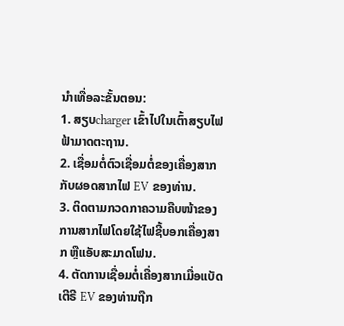ນຳເທື່ອລະຂັ້ນຕອນ:
1. ສຽບcharger ເຂົ້າໄປໃນເຕົ້າສຽບໄຟຟ້າມາດຕະຖານ.
2. ເຊື່ອມຕໍ່ຕົວເຊື່ອມຕໍ່ຂອງເຄື່ອງສາກກັບຜອດສາກໄຟ EV ຂອງທ່ານ.
3. ຕິດຕາມກວດກາຄວາມຄືບໜ້າຂອງການສາກໄຟໂດຍໃຊ້ໄຟຊີ້ບອກເຄື່ອງສາກ ຫຼືແອັບສະມາດໂຟນ.
4. ຕັດການເຊື່ອມຕໍ່ເຄື່ອງສາກເມື່ອແບັດເຕີຣີ EV ຂອງທ່ານຖືກ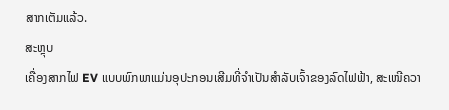ສາກເຕັມແລ້ວ.
ສະຫຼຸບ
ເຄື່ອງສາກໄຟ EV ແບບພົກພາແມ່ນອຸປະກອນເສີມທີ່ຈຳເປັນສຳລັບເຈົ້າຂອງລົດໄຟຟ້າ, ສະເໜີຄວາ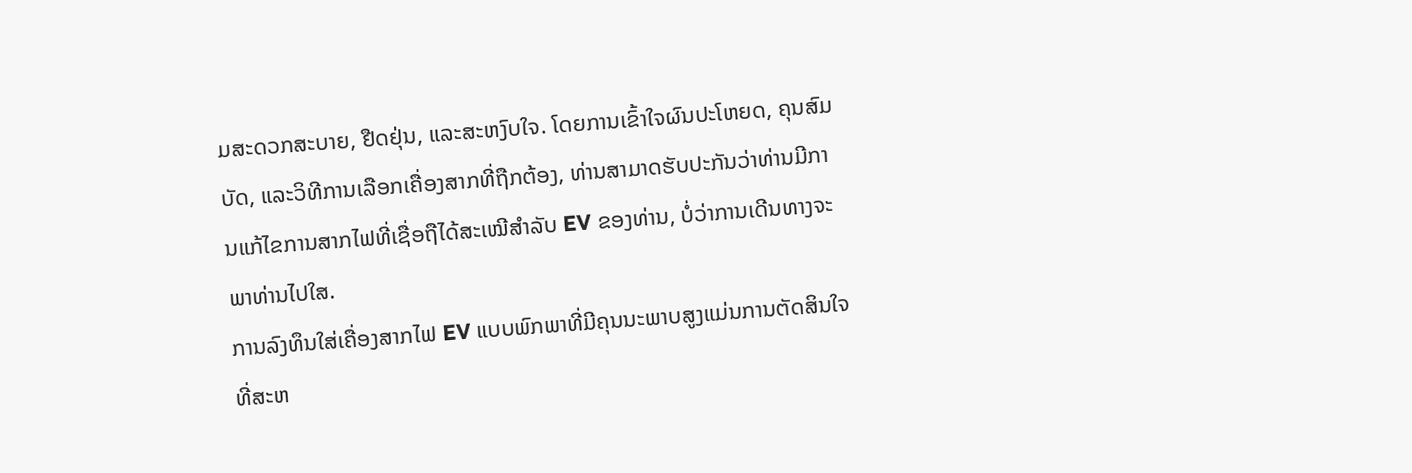ມສະດວກສະບາຍ, ຢືດຢຸ່ນ, ແລະສະຫງົບໃຈ. ໂດຍການເຂົ້າໃຈຜົນປະໂຫຍດ, ຄຸນສົມບັດ, ແລະວິທີການເລືອກເຄື່ອງສາກທີ່ຖືກຕ້ອງ, ທ່ານສາມາດຮັບປະກັນວ່າທ່ານມີການແກ້ໄຂການສາກໄຟທີ່ເຊື່ອຖືໄດ້ສະເໝີສໍາລັບ EV ຂອງທ່ານ, ບໍ່ວ່າການເດີນທາງຈະພາທ່ານໄປໃສ.
ການລົງທຶນໃສ່ເຄື່ອງສາກໄຟ EV ແບບພົກພາທີ່ມີຄຸນນະພາບສູງແມ່ນການຕັດສິນໃຈທີ່ສະຫ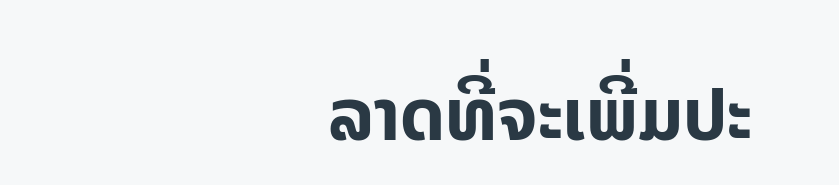ລາດທີ່ຈະເພີ່ມປະ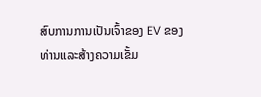ສົບການການເປັນເຈົ້າຂອງ EV ຂອງທ່ານແລະສ້າງຄວາມເຂັ້ມ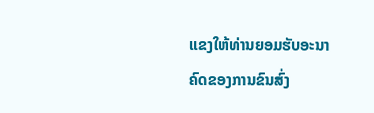ແຂງໃຫ້ທ່ານຍອມຮັບອະນາຄົດຂອງການຂົນສົ່ງ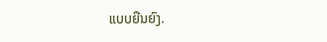ແບບຍືນຍົງ.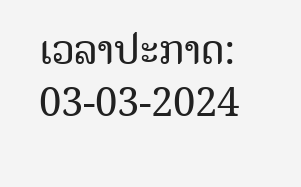ເວລາປະກາດ: 03-03-2024